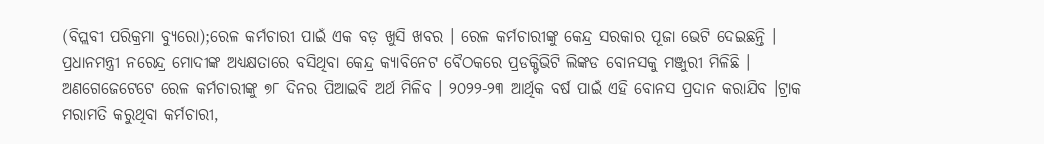(ବିପ୍ଲବୀ ପରିକ୍ରମା ବ୍ୟୁରୋ);ରେଳ କର୍ମଚାରୀ ପାଇଁ ଏକ ବଡ଼ ଖୁସି ଖବର । ରେଳ କର୍ମଚାରୀଙ୍କୁ କେନ୍ଦ୍ର ସରକାର ପୂଜା ଭେଟି ଦେଇଛନ୍ତି । ପ୍ରଧାନମନ୍ତ୍ରୀ ନରେନ୍ଦ୍ର ମୋଦୀଙ୍କ ଅଧ୍ୟକ୍ଷତାରେ ବସିଥିବା କେନ୍ଦ୍ର କ୍ୟାବିନେଟ ବୈଠକରେ ପ୍ରଡକ୍ଟିଭିଟି ଲିଙ୍କଡ ବୋନସକୁ ମଞ୍ଜୁରୀ ମିଳିଛି । ଅଣଗେଜେଟେଟେ ରେଳ କର୍ମଚାରୀଙ୍କୁ ୭୮ ଦିନର ପିଆଇବି ଅର୍ଥ ମିଳିବ । ୨୦୨୨-୨୩ ଆର୍ଥିକ ବର୍ଷ ପାଇଁ ଏହି ବୋନସ ପ୍ରଦାନ କରାଯିବ ।ଟ୍ରାକ ମରାମତି କରୁଥିବା କର୍ମଚାରୀ,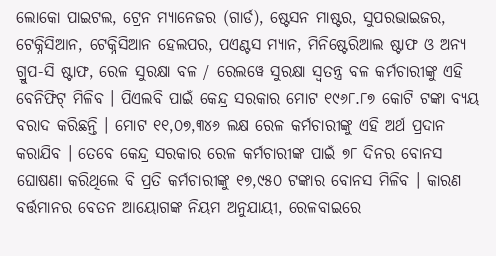ଲୋକୋ ପାଇଟଲ, ଟ୍ରେନ ମ୍ୟାନେଜର (ଗାର୍ଡ), ଷ୍ଟେସନ ମାଷ୍ଟର, ସୁପରଭାଇଜର, ଟେକ୍ନିସିଆନ, ଟେକ୍ନିସିଆନ ହେଲପର, ପଏଣ୍ଟସ ମ୍ୟାନ, ମିନିଷ୍ଟେରିଆଲ ଷ୍ଟାଫ ଓ ଅନ୍ୟ ଗ୍ରୁପ-ସି ଷ୍ଟାଫ, ରେଳ ସୁରକ୍ଷା ବଳ / ରେଲୱେ ସୁରକ୍ଷା ସ୍ୱତନ୍ତ୍ର ବଳ କର୍ମଚାରୀଙ୍କୁ ଏହି ବେନିଫିଟ୍ ମିଳିବ । ପିଏଲବି ପାଇଁ କେନ୍ଦ୍ର ସରକାର ମୋଟ ୧୯୬୮.୮୭ କୋଟି ଟଙ୍କା ବ୍ୟୟ ବରାଦ କରିଛନ୍ତି । ମୋଟ ୧୧,୦୭,୩୪୬ ଲକ୍ଷ ରେଳ କର୍ମଚାରୀଙ୍କୁ ଏହି ଅର୍ଥ ପ୍ରଦାନ କରାଯିବ । ତେବେ କେନ୍ଦ୍ର ସରକାର ରେଳ କର୍ମଚାରୀଙ୍କ ପାଇଁ ୭୮ ଦିନର ବୋନସ ଘୋଷଣା କରିଥିଲେ ବି ପ୍ରତି କର୍ମଚାରୀଙ୍କୁ ୧୭,୯୫୦ ଟଙ୍କାର ବୋନସ ମିଳିବ । କାରଣ ବର୍ତ୍ତମାନର ବେତନ ଆୟୋଗଙ୍କ ନିୟମ ଅନୁଯାୟୀ, ରେଳବାଇରେ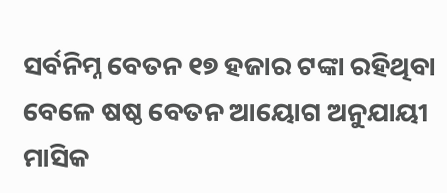ସର୍ବନିମ୍ନ ବେତନ ୧୭ ହଜାର ଟଙ୍କା ରହିଥିବା ବେଳେ ଷଷ୍ଠ ବେତନ ଆୟୋଗ ଅନୁଯାୟୀ ମାସିକ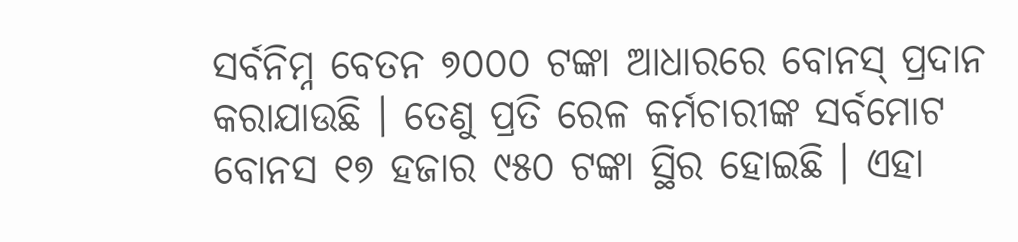ସର୍ବନିମ୍ନ ବେତନ ୭୦୦୦ ଟଙ୍କା ଆଧାରରେ ବୋନସ୍ ପ୍ରଦାନ କରାଯାଉଛି । ତେଣୁ ପ୍ରତି ରେଳ କର୍ମଚାରୀଙ୍କ ସର୍ବମୋଟ ବୋନସ ୧୭ ହଜାର ୯୫୦ ଟଙ୍କା ସ୍ଥିର ହୋଇଛି । ଏହା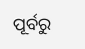ପୂର୍ବରୁ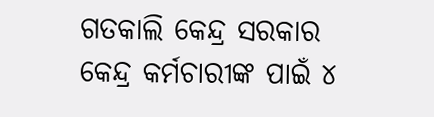ଗତକାଲି କେନ୍ଦ୍ର ସରକାର କେନ୍ଦ୍ର କର୍ମଚାରୀଙ୍କ ପାଇଁ ୪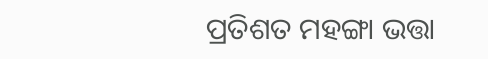ପ୍ରତିଶତ ମହଙ୍ଗା ଭତ୍ତା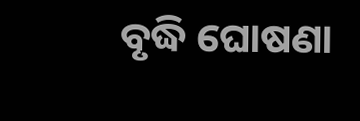ବୃଦ୍ଧି ଘୋଷଣା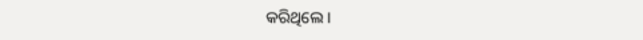କରିଥିଲେ ।